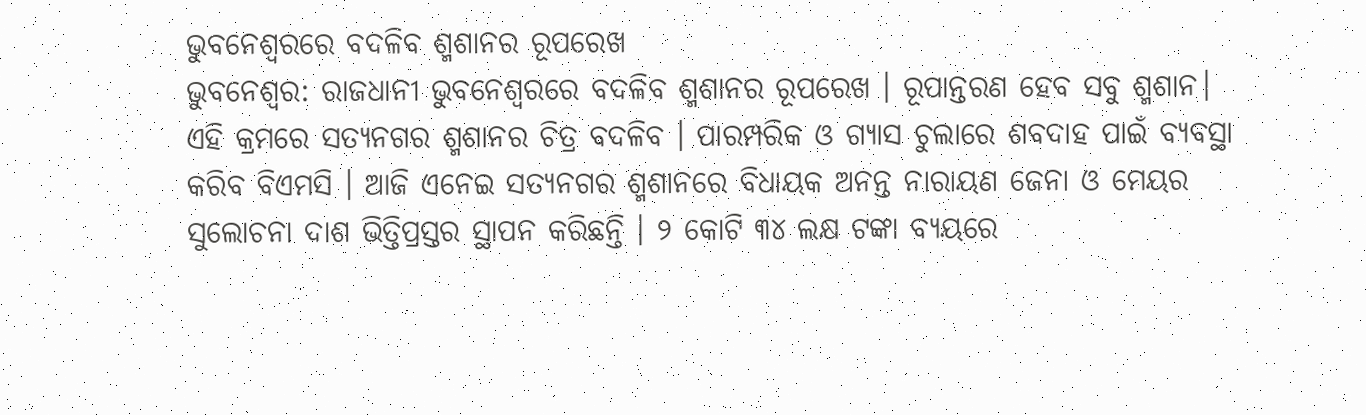ଭୁବନେଶ୍ବରରେ ବଦଳିବ ଶ୍ମଶାନର ରୂପରେଖ
ଭୁବନେଶ୍ବର: ରାଜଧାନୀ ଭୁବନେଶ୍ବରରେ ବଦଳିବ ଶ୍ମଶାନର ରୂପରେଖ । ରୂପାନ୍ତରଣ ହେବ ସବୁ ଶ୍ମଶାନ। ଏହି କ୍ରମରେ ସତ୍ୟନଗର ଶ୍ମଶାନର ଚିତ୍ର ବଦଳିବ । ପାରମ୍ପରିକ ଓ ଗ୍ୟାସ ଚୁଲାରେ ଶବଦାହ ପାଇଁ ବ୍ୟବସ୍ଥା କରିବ ବିଏମସି । ଆଜି ଏନେଇ ସତ୍ୟନଗର ଶ୍ମଶାନରେ ବିଧାୟକ ଅନନ୍ତ ନାରାୟଣ ଜେନା ଓ ମେୟର ସୁଲୋଚନା ଦାଶ ଭିତ୍ତିପ୍ରସ୍ତର ସ୍ଥାପନ କରିଛନ୍ତି । ୨ କୋଟି ୩୪ ଲକ୍ଷ ଟଙ୍କା ବ୍ୟୟରେ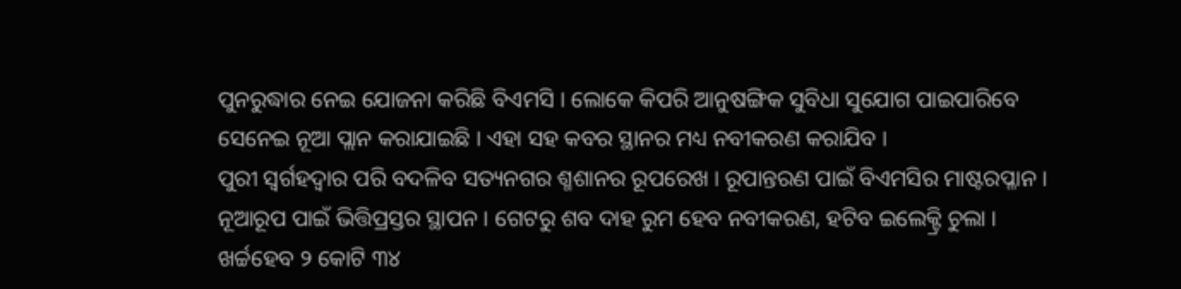ପୁନରୁଦ୍ଧାର ନେଇ ଯୋଜନା କରିଛି ବିଏମସି । ଲୋକେ କିପରି ଆନୁଷଙ୍ଗିକ ସୁବିଧା ସୁଯୋଗ ପାଇପାରିବେ ସେନେଇ ନୂଆ ପ୍ଲାନ କରାଯାଇଛି । ଏହା ସହ କବର ସ୍ଥାନର ମଧ୍ୟ ନବୀକରଣ କରାଯିବ ।
ପୁରୀ ସ୍ବର୍ଗହଦ୍ବାର ପରି ବଦଳିବ ସତ୍ୟନଗର ଶ୍ମଶାନର ରୂପରେଖ । ରୂପାନ୍ତରଣ ପାଇଁ ବିଏମସିର ମାଷ୍ଟରପ୍ଳାନ । ନୂଆରୂପ ପାଇଁ ଭିତ୍ତିପ୍ରସ୍ତର ସ୍ଥାପନ । ଗେଟରୁ ଶବ ଦାହ ରୁମ ହେବ ନବୀକରଣ, ହଟିବ ଇଲେକ୍ଟ୍ରି ଚୁଲା । ଖର୍ଚ୍ଚହେବ ୨ କୋଟି ୩୪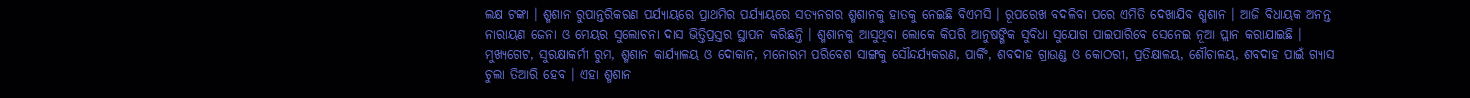ଲକ୍ଷ ଟଙ୍କା । ଶ୍ମଶାନ ରୁପାନ୍ତରିକରଣ ପର୍ଯ୍ୟାୟରେ ପ୍ରାଥମିର ପର୍ଯ୍ୟାୟରେ ସତ୍ୟନଗର ଶ୍ମଶାନକୁ ହାତକୁ ନେଇଛି ବିଏମସି । ରୂପରେଖ ବଦଳିବା ପରେ ଏମିତି ଦେଖାଯିବ ଶ୍ମଶାନ । ଆଜି ବିଧାୟକ ଅନନ୍ତ ନାରାୟଣ ଜେନା ଓ ମେୟର ସୁଲୋଚନା ଦାସ ଭିତ୍ତିପ୍ରସ୍ତର ସ୍ଥାପନ କରିଛନ୍ତି । ଶ୍ମଶାନକୁ ଆସୁଥିବା ଲୋକେ କିପରି ଆନୁଷଙ୍ଗିକ ସୁବିଧା ସୁଯୋଗ ପାଇପାରିବେ ସେନେଇ ନୂଆ ପ୍ଲାନ କରାଯାଇଛି । ମୁଖ୍ୟଗେଟ, ସୁରକ୍ଷାକର୍ମୀ ରୁମ, ଶ୍ମଶାନ କାର୍ଯ୍ୟାଳୟ ଓ ଦୋକାନ, ମନୋରମ ପରିବେଶ ସାଙ୍ଗକୁ ସୌନ୍ଦର୍ଯ୍ୟକରଣ, ପାର୍କିଂ, ଶବଦାହ ଗ୍ରାଉଣ୍ଡ ଓ କୋଠରୀ, ପ୍ରତିକ୍ଷାଳୟ, ଶୌଚାଳୟ, ଶବଦାହ ପାଇଁ ଗ୍ୟାସ ଚୁଲା ତିଆରି ହେବ । ଏହା ଶ୍ମଶାନ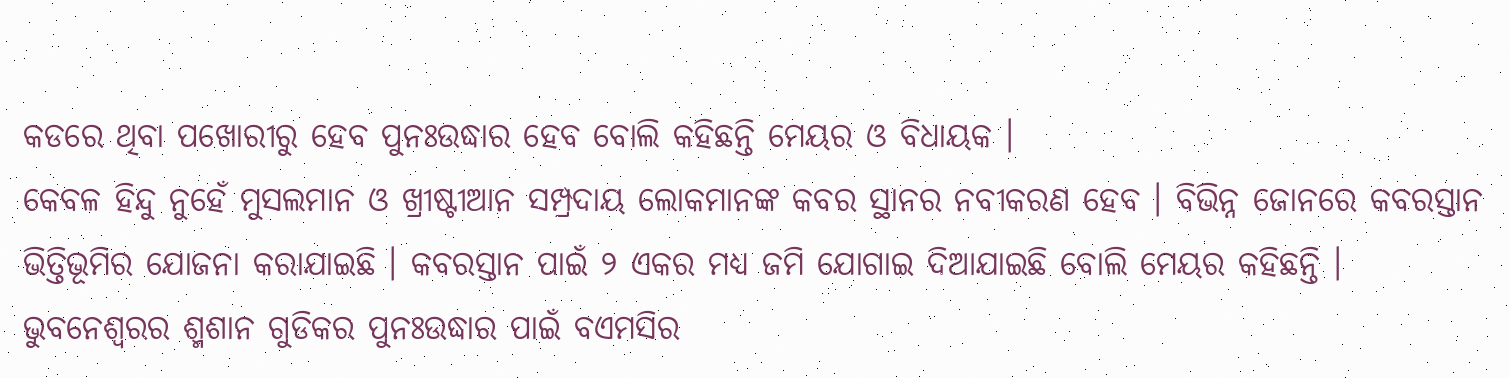କଡରେ ଥିବା ପଖୋରୀରୁ ହେବ ପୁନଃଉଦ୍ଧାର ହେବ ବୋଲି କହିଛନ୍ତି ମେୟର ଓ ବିଧାୟକ ।
କେବଳ ହିନ୍ଦୁ ନୁହେଁ ମୁସଲମାନ ଓ ଖ୍ରୀଷ୍ଟୀଆନ ସମ୍ପ୍ରଦାୟ ଲୋକମାନଙ୍କ କବର ସ୍ଥାନର ନବୀକରଣ ହେବ । ବିଭିନ୍ନ ଜୋନରେ କବରସ୍ତାନ ଭିତ୍ତିଭୂମିର ଯୋଜନା କରାଯାଇଛି । କବରସ୍ତାନ ପାଇଁ ୨ ଏକର ମଧ୍ୟ ଜମି ଯୋଗାଇ ଦିଆଯାଇଛି ବୋଲି ମେୟର କହିଛନ୍ତି । ଭୁବନେଶ୍ବରର ଶ୍ମଶାନ ଗୁଡିକର ପୁନଃଉଦ୍ଧାର ପାଇଁ ବଏମସିର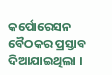କର୍ପୋରେସନ ବୈଠକର ପ୍ରସ୍ତାବ ଦିଆଯାଇଥିଲା ।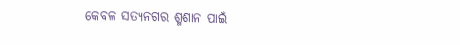କେବଳ ସତ୍ୟନଗର ଶ୍ମଶାନ ପାଇଁ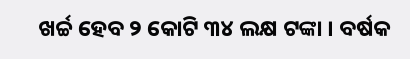ଖର୍ଚ୍ଚ ହେବ ୨ କୋଟି ୩୪ ଲକ୍ଷ ଟଙ୍କା । ବର୍ଷକ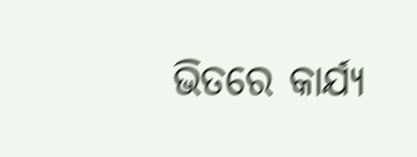ଭିତରେ କାର୍ଯ୍ୟ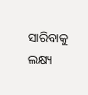ସାରିବାକୁ ଲକ୍ଷ୍ୟ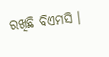ରଖିଛି ବିଏମସି ।